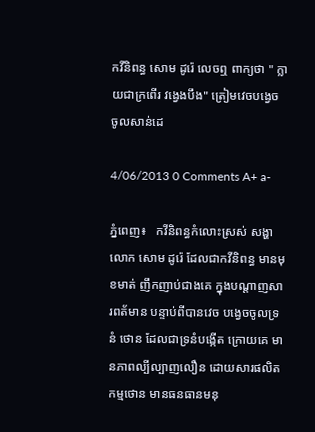កវីនិពន្ធ សោម ដូរ៉េ លេចឮ ពាក្យថា " ក្លាយជាក្រពើរ វង្វេងបឹង" ត្រៀមវេចបង្វេច ចូលសាន់ដេ

4/06/2013 0 Comments A+ a-

ភ្នំពេញ៖   កវីនិពន្ធកំលោះស្រស់ សង្ហាលោក សោម ដូរ៉េ ដែលជាកវីនិពន្ធ មានមុខមាត់ ញឹកញាប់ជាងគេ ក្នុងបណ្ដាញសារពត័មាន បន្ទាប់ពីបានវេច បង្វេចចូលទ្រនំ ថោន ដែលជាទ្រនំបង្កើត ក្រោយគេ មានភាពល្បីល្បាញលឿន ដោយសារផលិតកម្មថោន មានធនធានមនុ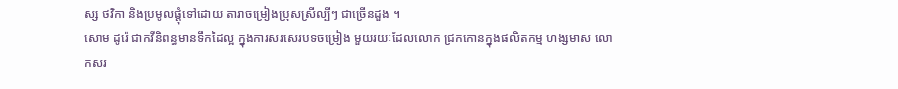ស្ស ថវិកា និងប្រមូលផ្ដុំទៅដោយ តារាចម្រៀងប្រុសស្រីល្បីៗ ជាច្រើនដួង ។
សោម ដូរ៉េ ជាកវីនិពន្ធមានទឹកដៃល្អ ក្នុងការសរសេរបទចម្រៀង មួយរយៈដែលលោក ជ្រកកោនក្នុងផលិតកម្ម ហង្សមាស លោកសរ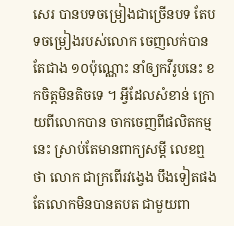សេរ បានបទចម្រៀងជាច្រើនបទ តែបទចម្រៀងរបស់លោក ចេញលក់បានតែជាង ១០ប៉ុណ្ណោះ នាំឲ្យកវីរូបនេះ ខកចិត្តមិនតិចទេ ។ អ្វីដែលសំខាន់ ក្រោយពីលោកបាន ចាកចេញពីផលិតកម្មនេះ ស្រាប់តែមានពាក្យសម្ដី លេខឮថា លោក ជាក្រពើរវង្វេង បឹងទៀតផង តែលោកមិនបានតបត ជាមួយពា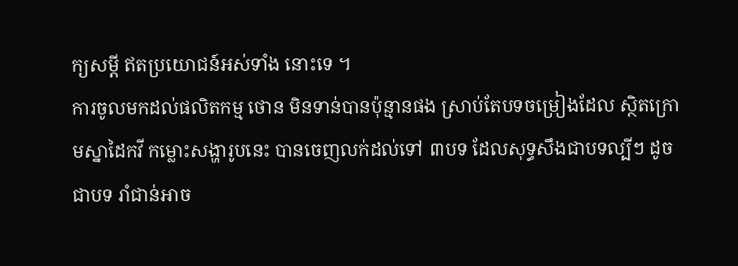ក្យសម្ដី ឥតប្រយោជន៍អស់ទាំង នោះទេ ។
ការចូលមកដល់ផលិតកម្ម ថោន មិនទាន់បានប៉ុន្មានផង ស្រាប់តែបទចម្រៀងដែល ស្ថិតក្រោមស្នាដៃកវី កម្លោះសង្ហារូបនេះ បានចេញលក់ដល់ទៅ ៣បទ ដែលសុទ្ធសឹងជាបទល្បីៗ ដូចជាបទ រាំជាន់អាច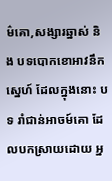ម៌គោ,សង្សារឆ្នាស់ និង បទបោកខោអាវនឹកស្នេហ៍ ដែលក្នុងនោះ បទ រាំជាន់អាចម៍គោ ដែលបកស្រាយដោយ អ្ន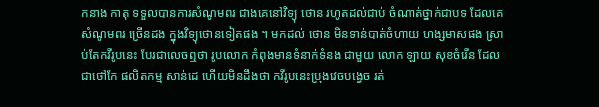កនាង កាតុ ទទួលបានការសំណូមពរ ជាងគេនៅវិទ្យុ ថោន រហូតដល់ជាប់ ចំណាត់ថ្នាក់ជាបទ ដែលគេសំណូមពរ ច្រើនដង ក្នុងវិទ្យុថោនទៀតផង ។ មកដល់ ថោន មិនទាន់បាត់ចំហាយ ហង្សមាសផង ស្រាប់តែកវីរូបនេះ បែរជាលេចឮថា រូបលោក កំពុងមានទំនាក់ទំនង ជាមួយ លោក ឡាយ សុខចំរើន ដែលជាថៅកែ ផលិតកម្ម សាន់ដេ ហើយមិនដឹងថា កវីរូបនេះប្រុងវេចបង្វេច រត់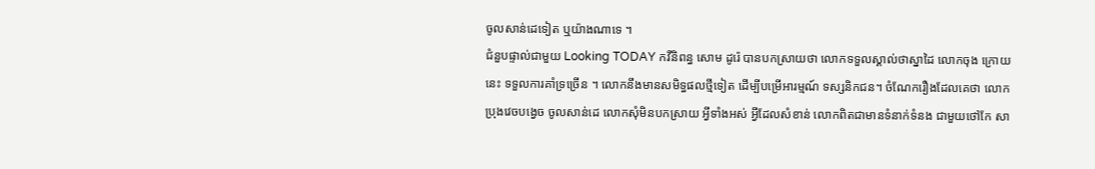ចូលសាន់ដេទៀត ឬយ៉ាងណាទេ ។
ជំនួបផ្ទាល់ជាមួយ Looking TODAY កវីនិពន្ធ សោម ដូរ៉េ បានបកស្រាយថា លោកទទួលស្គាល់ថាស្នាដៃ លោកចុង ក្រោយ នេះ ទទួលការគាំទ្រច្រើន ។ លោកនឹងមានសមិទ្ធផលថ្មីទៀត ដើម្បីបម្រើអារម្មណ៍ ទស្សនិកជន។ ចំណែករឿងដែលគេថា លោកប្រុងវេចបង្វេច ចូលសាន់ដេ លោកសុំមិនបកស្រាយ អ្វីទាំងអស់ អ្វីដែលសំខាន់ លោកពិតជាមានទំនាក់ទំនង ជាមួយថៅកែ សា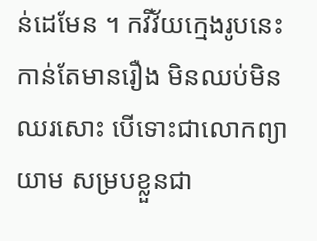ន់ដេមែន ។ កវីវ័យក្មេងរូបនេះ កាន់តែមានរឿង មិនឈប់មិនឈរសោះ បើទោះជាលោកព្យាយាម សម្របខ្លួនជា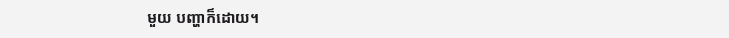មួយ បញ្ហាក៏ដោយ។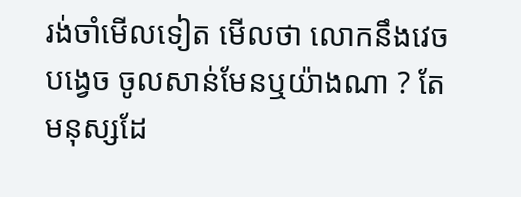រង់ចាំមើលទៀត មើលថា លោកនឹងវេចបង្វេច ចូលសាន់មែនឬយ៉ាងណា ? តែមនុស្សដែ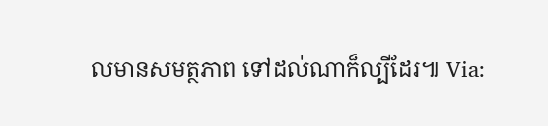លមានសមត្ថភាព ទៅដល់ណាក៏ល្បីដែរ៕ Via: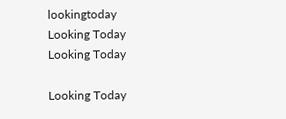lookingtoday
Looking Today
Looking Today

Looking Today